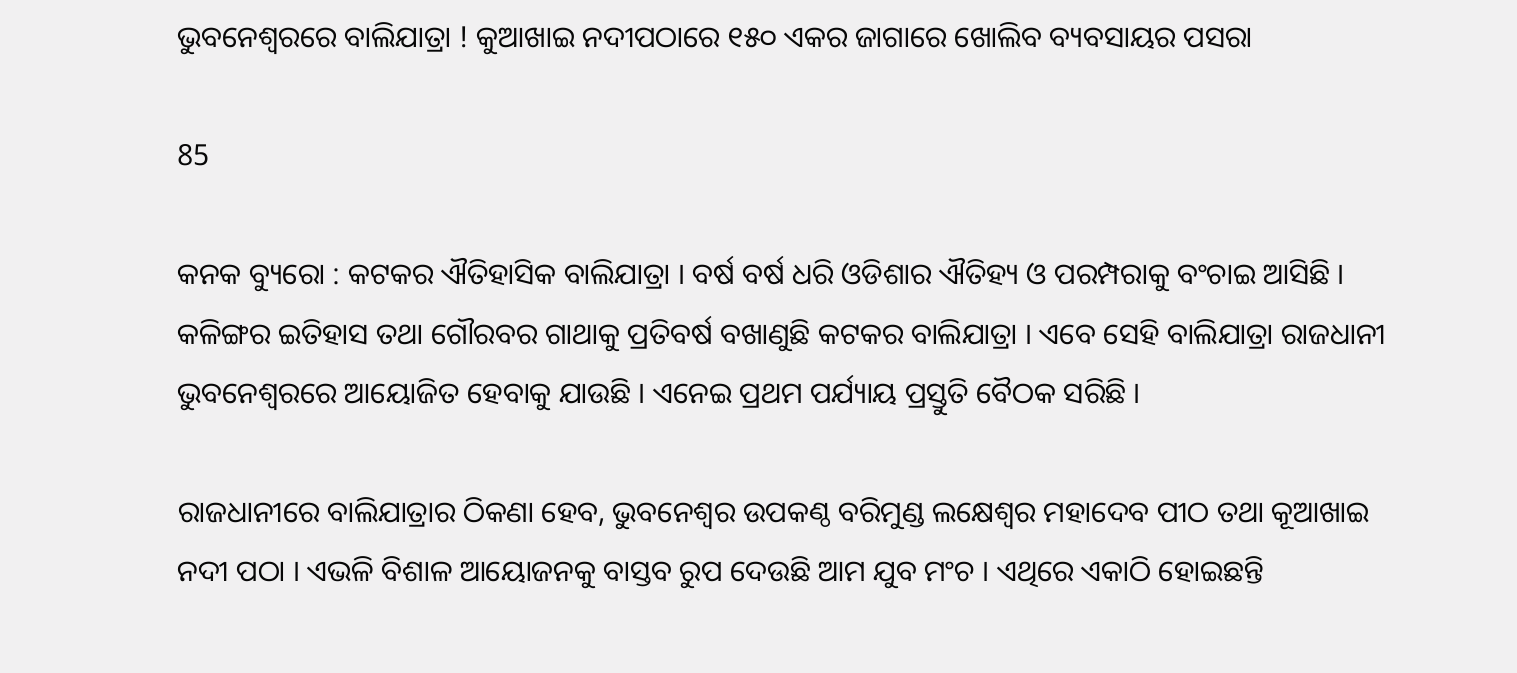ଭୁବନେଶ୍ୱରରେ ବାଲିଯାତ୍ରା ! କୁଆଖାଇ ନଦୀପଠାରେ ୧୫୦ ଏକର ଜାଗାରେ ଖୋଲିବ ବ୍ୟବସାୟର ପସରା

85

କନକ ବ୍ୟୁରୋ : କଟକର ଐତିହାସିକ ବାଲିଯାତ୍ରା । ବର୍ଷ ବର୍ଷ ଧରି ଓଡିଶାର ଐତିହ୍ୟ ଓ ପରମ୍ପରାକୁ ବଂଚାଇ ଆସିଛି । କଳିଙ୍ଗର ଇତିହାସ ତଥା ଗୌରବର ଗାଥାକୁ ପ୍ରତିବର୍ଷ ବଖାଣୁଛି କଟକର ବାଲିଯାତ୍ରା । ଏବେ ସେହି ବାଲିଯାତ୍ରା ରାଜଧାନୀ ଭୁବନେଶ୍ୱରରେ ଆୟୋଜିତ ହେବାକୁ ଯାଉଛି । ଏନେଇ ପ୍ରଥମ ପର୍ଯ୍ୟାୟ ପ୍ରସ୍ତୁତି ବୈଠକ ସରିଛି ।

ରାଜଧାନୀରେ ବାଲିଯାତ୍ରାର ଠିକଣା ହେବ, ଭୁବନେଶ୍ୱର ଉପକଣ୍ଠ ବରିମୁଣ୍ଡ ଲକ୍ଷେଶ୍ୱର ମହାଦେବ ପୀଠ ତଥା କୂଆଖାଇ ନଦୀ ପଠା । ଏଭଳି ବିଶାଳ ଆୟୋଜନକୁ ବାସ୍ତବ ରୁପ ଦେଉଛି ଆମ ଯୁବ ମଂଚ । ଏଥିରେ ଏକାଠି ହୋଇଛନ୍ତି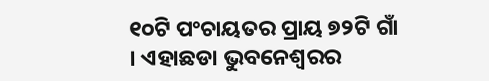୧୦ଟି ପଂଚାୟତର ପ୍ରାୟ ୭୨ଟି ଗାଁ । ଏହାଛଡା ଭୁବନେଶ୍ୱରର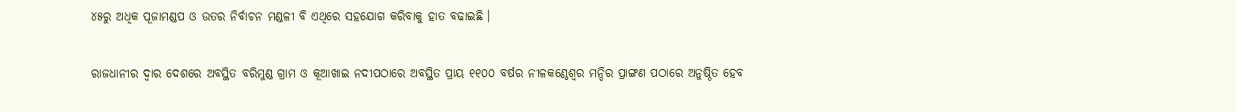୪୫ରୁ ଅଧିକ ପୂଜାମଣ୍ଡପ ଓ ଉତର ନିର୍ବାଚନ ମଣ୍ଡଳୀ ବି ଏଥିରେ ସହଯୋଗ କରିବାକୁ ହାତ ବଢାଇଛି ।

ରାଜଧାନୀର ଦ୍ୱାର ଦେଶରେ ଅବସ୍ଥିତ ବରିମୁଣ୍ଡ ଗ୍ରାମ ଓ କୂଆଖାଇ ନଦୀପଠାରେ ଅବସ୍ଥିତ ପ୍ରାୟ ୧୧୦୦ ବର୍ଷର ନୀଳକଣ୍ଠେଶ୍ୱର ମନ୍ଦିର ପ୍ରାଙ୍ଗଣ ପଠାରେ ଅନୁଷ୍ଠିତ ହେବ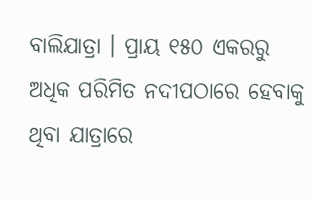ବାଲିଯାତ୍ରା । ପ୍ରାୟ ୧୫୦ ଏକରରୁ ଅଧିକ ପରିମିତ ନଦୀପଠାରେ ହେବାକୁ ଥିବା ଯାତ୍ରାରେ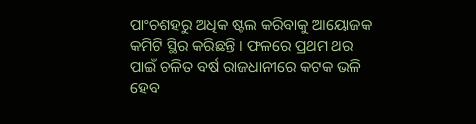ପାଂଚଶହରୁ ଅଧିକ ଷ୍ଟଲ କରିବାକୁ ଆୟୋଜକ କମିଟି ସ୍ଥିର କରିଛନ୍ତି । ଫଳରେ ପ୍ରଥମ ଥର ପାଇଁ ଚଳିତ ବର୍ଷ ରାଜଧାନୀରେ କଟକ ଭଳି ହେବ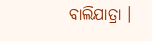ବାଲିଯାତ୍ରା ।